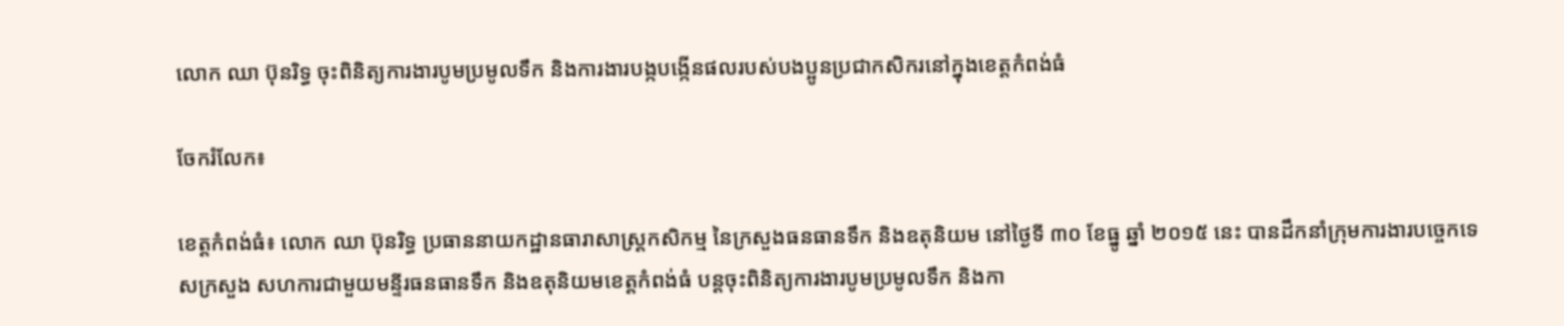លោក ឈា ប៊ុនរិទ្ធ ចុះពិនិត្យការងារបូមប្រមូលទឹក និងការងារបង្កបង្កើនផលរបស់បងប្អូនប្រជាកសិករនៅក្នុងខេត្តកំពង់ធំ

ចែករំលែក៖

ខេត្តកំពង់ធំ៖ លោក ឈា ប៊ុនរិទ្ធ ប្រធាននាយកដ្ឋានធារាសាស្ត្រកសិកម្ម នៃក្រសួងធនធានទឹក និងឧតុនិយម នៅថ្ងៃទី ៣០ ខែធ្នូ ឆ្នាំ ២០១៥ នេះ បានដឹកនាំក្រុមការងារបច្ចេកទេសក្រសួង សហការជាមួយមន្ទីរធនធានទឹក និងឧតុនិយមខេត្តកំពង់ធំ បន្តចុះពិនិត្យការងារបូមប្រមូលទឹក និងកា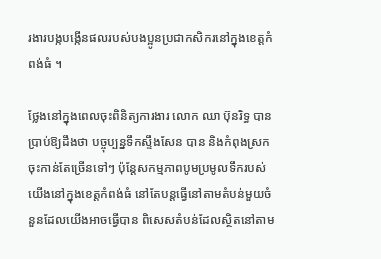រងារបង្កបង្កើនផលរបស់បងប្អូនប្រជាកសិករនៅក្នុងខេត្តកំពង់ធំ ។

ថ្លែងនៅក្នុងពេលចុះពិនិត្យការងារ លោក ឈា ប៊ុនរិទ្ធ បានប្រាប់ឱ្យដឹងថា បច្ចុប្បន្នទឹកស្ទឹងសែន បាន និងកំពុងស្រកចុះកាន់តែច្រើនទៅៗ ប៉ុន្តែសកម្មភាពបូមប្រមូលទឹករបស់យើងនៅក្នុងខេត្តកំពង់ធំ នៅតែបន្តធ្វើនៅតាមតំបន់មួយចំនួនដែលយើងអាចធ្វើបាន ពិសេសតំបន់ដែលស្ថិតនៅតាម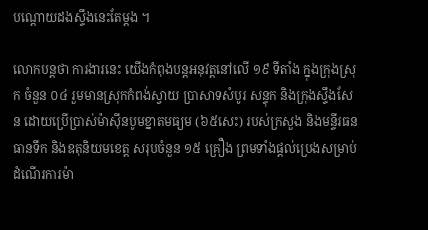បណ្តោយដងស្ទឹងនេះតែម្តង ។

លោកបន្តថា ការងារនេះ យើងកំពុងបន្តអនុវត្តនៅលើ ១៩ ទីតាំង ក្នុងក្រុងស្រុក ចំនួន ០៤ រួមមានស្រុកកំពង់ស្វាយ ប្រាសាទសំបូរ សន្ទុក និងក្រុងស្ទឹងសែន ដោយប្រើប្រាស់ម៉ាស៊ីនបូមខ្នាតមធ្យម (៦៥សេះ) របស់ក្រសួង និងមន្ទីរធនធានទឹក និងឧតុនិយមខេត្ត សរុបចំនួន ១៥ គ្រឿង ព្រមទាំងផ្តល់ប្រេងសម្រាប់ដំណើរការម៉ា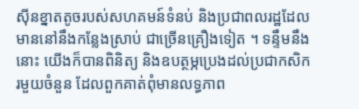ស៊ីនខ្នាតតូចរបស់សហគមន៍ទំនប់ និងប្រជាពលរដ្ឋដែលមាននៅនឹងកន្លែងស្រាប់ ជាច្រើនគ្រឿងទៀត ។ ទន្ទឹមនឹងនោះ យើងក៏បានពិនិត្យ និងឧបត្ថម្ភប្រេងដល់ប្រជាកសិករមួយចំនួន ដែលពួកគាត់ពុំមានលទ្ធភាព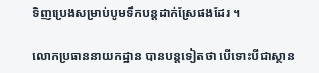ទិញប្រេងសម្រាប់បូមទឹកបន្តដាក់ស្រែផងដែរ ។

លោកប្រធាននាយកដ្ឋាន បានបន្តទៀតថា បើទោះបីជាស្ថាន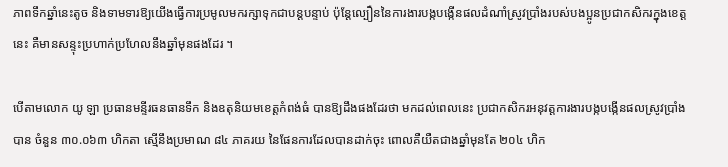ភាពទឹកឆ្នាំនេះតូច និងទាមទារឱ្យយើងធ្វើការប្រមូលមករក្សាទុកជាបន្តបន្ទាប់ ប៉ុន្តែល្បឿននៃការងារបង្កបង្កើនផលដំណាំស្រូវប្រាំងរបស់បងប្អូនប្រជាកសិករក្នុងខេត្តនេះ គឺមានសន្ទុះប្រហាក់ប្រហែលនឹងឆ្នាំមុនផងដែរ ។

បើតាមលោក យូ ឡា ប្រធានមន្ទីរធនធានទឹក និងឧតុនិយមខេត្តកំពង់ធំ បានឱ្យដឹងផងដែរថា មកដល់ពេលនេះ ប្រជាកសិករអនុវត្តការងារបង្កបង្កើនផលស្រូវប្រាំងបាន ចំនួន ៣០.០៦៣ ហិកតា ស្មើនឹងប្រមាណ ៨៤ ភាគរយ នៃផែនការដែលបានដាក់ចុះ ពោលគឺយឺតជាងឆ្នាំមុនតែ ២០៤ ហិក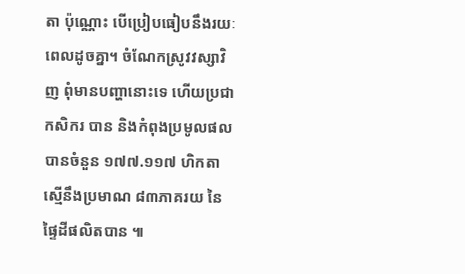តា ប៉ុណ្ណោះ បើប្រៀបធៀបនឹងរយៈពេលដូចគ្នា។ ចំណែកស្រូវវស្សាវិញ ពុំមានបញ្ហានោះទេ ហើយប្រជាកសិករ បាន និងកំពុងប្រមូលផលបានចំនួន ១៧៧.១១៧ ហិកតា ស្មើនឹងប្រមាណ ៨៣ភាគរយ នៃផ្ទៃដីផលិតបាន ៕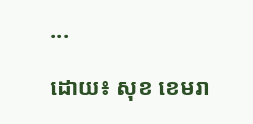...

ដោយ៖ សុខ ខេមរា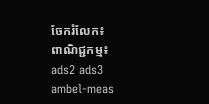ចែករំលែក៖
ពាណិជ្ជកម្ម៖
ads2 ads3 ambel-meas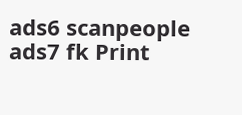ads6 scanpeople ads7 fk Print